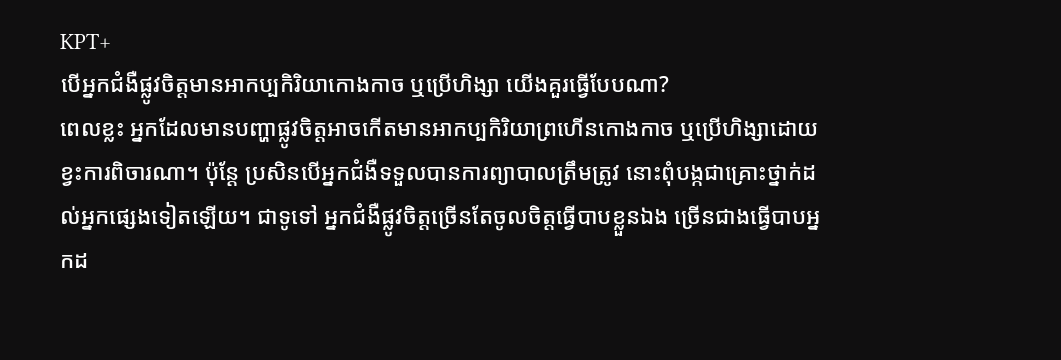KPT+
បើអ្នកជំងឺផ្លូវចិត្តមានអាកប្បកិរិយាកោងកាច ឬប្រើហិង្សា យើងគួរធ្វើបែបណា?
ពេលខ្លះ អ្នកដែលមានបញ្ហាផ្លូវចិត្តអាចកើតមានអាកប្បកិរិយាព្រហើនកោងកាច ឬប្រើហិង្សាដោយខ្វះការពិចារណា។ ប៉ុន្តែ ប្រសិនបើអ្នកជំងឺទទួលបានការព្យាបាលត្រឹមត្រូវ នោះពុំបង្កជាគ្រោះថ្នាក់ដល់អ្នកផ្សេងទៀតឡើយ។ ជាទូទៅ អ្នកជំងឺផ្លូវចិត្តច្រើនតែចូលចិត្តធ្វើបាបខ្លួនឯង ច្រើនជាងធ្វើបាបអ្នកដ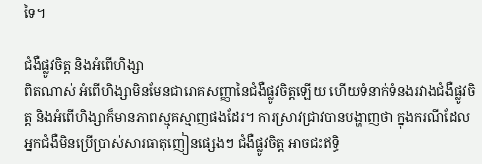ទៃ។

ជំងឺផ្លូវចិត្ត និងអំពើហិង្សា
ពិតណាស់ អំពើហិង្សាមិនមែនជារោគសញ្ញានៃជំងឺផ្លូវចិត្តឡើយ ហើយទំនាក់ទំនងរវាងជំងឺផ្លូវចិត្ត និងអំពើហិង្សាក៏មានភាពស្មុគស្មាញផងដែរ។ ការស្រាវជ្រាវបានបង្ហាញថា ក្នុងករណីដែលអ្នកជំងឺមិនប្រើប្រាស់សារធាតុញៀនផ្សេងៗ ជំងឺផ្លូវចិត្ត អាចជះឥទ្ធិ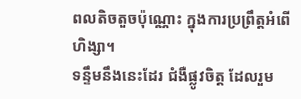ពលតិចតួចប៉ុណ្ណោះ ក្នុងការប្រព្រឹត្តអំពើហិង្សា។
ទន្ទឹមនឹងនេះដែរ ជំងឺផ្លូវចិត្ត ដែលរួម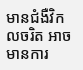មានជំងឺវិកលចរិត អាចមានការ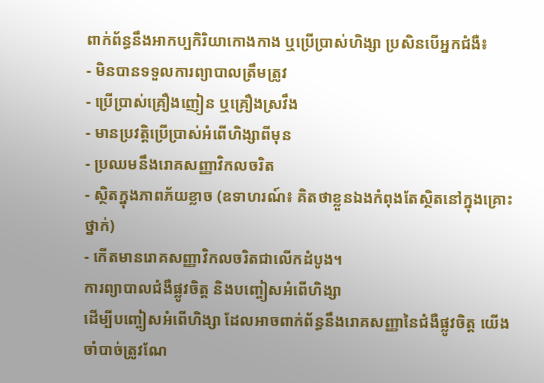ពាក់ព័ន្ធនឹងអាកប្បកិរិយាកោងកាង ឬប្រើប្រាស់ហិង្សា ប្រសិនបើអ្នកជំងឺ៖
- មិនបានទទួលការព្យាបាលត្រឹមត្រូវ
- ប្រើប្រាស់គ្រឿងញៀន ឬគ្រឿងស្រវឹង
- មានប្រវត្តិប្រើប្រាស់អំពើហិង្សាពីមុន
- ប្រឈមនឹងរោគសញ្ញាវិកលចរិត
- ស្ថិតក្នុងភាពភ័យខ្លាច (ឧទាហរណ៍៖ គិតថាខ្លួនឯងកំពុងតែស្ថិតនៅក្នុងគ្រោះថ្នាក់)
- កើតមានរោគសញ្ញាវិកលចរិតជាលើកដំបូង។
ការព្យាបាលជំងឺផ្លូវចិត្ត និងបញ្ចៀសអំពើហិង្សា
ដើម្បីបញ្ចៀសអំពើហិង្សា ដែលអាចពាក់ព័ន្ធនឹងរោគសញ្ញានៃជំងឺផ្លូវចិត្ត យើងចាំបាច់ត្រូវណែ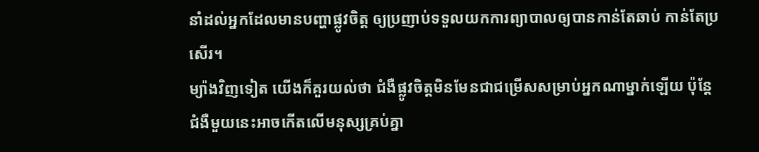នាំដល់អ្នកដែលមានបញ្ហាផ្លូវចិត្ត ឲ្យប្រញាប់ទទួលយកការព្យាបាលឲ្យបានកាន់តែឆាប់ កាន់តែប្រសើរ។
ម្យ៉ាងវិញទៀត យើងក៏គួរយល់ថា ជំងឺផ្លូវចិត្តមិនមែនជាជម្រើសសម្រាប់អ្នកណាម្នាក់ឡើយ ប៉ុន្តែជំងឺមួយនេះអាចកើតលើមនុស្សគ្រប់គ្នា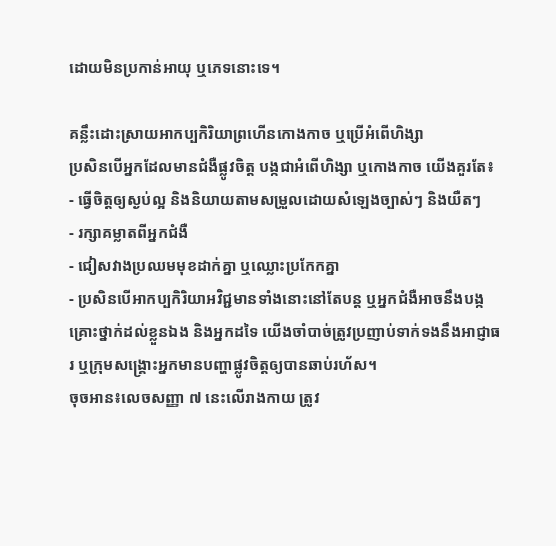ដោយមិនប្រកាន់អាយុ ឬភេទនោះទេ។

គន្លឹះដោះស្រាយអាកប្បកិរិយាព្រហើនកោងកាច ឬប្រើអំពើហិង្សា
ប្រសិនបើអ្នកដែលមានជំងឺផ្លូវចិត្ត បង្កជាអំពើហិង្សា ឬកោងកាច យើងគួរតែ៖
- ធ្វើចិត្តឲ្យស្ងប់ល្អ និងនិយាយតាមសម្រួលដោយសំឡេងច្បាស់ៗ និងយឺតៗ
- រក្សាគម្លាតពីអ្នកជំងឺ
- ជៀសវាងប្រឈមមុខដាក់គ្នា ឬឈ្លោះប្រកែកគ្នា
- ប្រសិនបើអាកប្បកិរិយាអវិជ្ជមានទាំងនោះនៅតែបន្ត ឬអ្នកជំងឺអាចនឹងបង្កគ្រោះថ្នាក់ដល់ខ្លួនឯង និងអ្នកដទៃ យើងចាំបាច់ត្រូវប្រញាប់ទាក់ទងនឹងអាជ្ញាធរ ឬក្រុមសង្គ្រោះអ្នកមានបញ្ហាផ្លូវចិត្តឲ្យបានឆាប់រហ័ស។
ចុចអាន៖លេចសញ្ញា ៧ នេះលើរាងកាយ ត្រូវ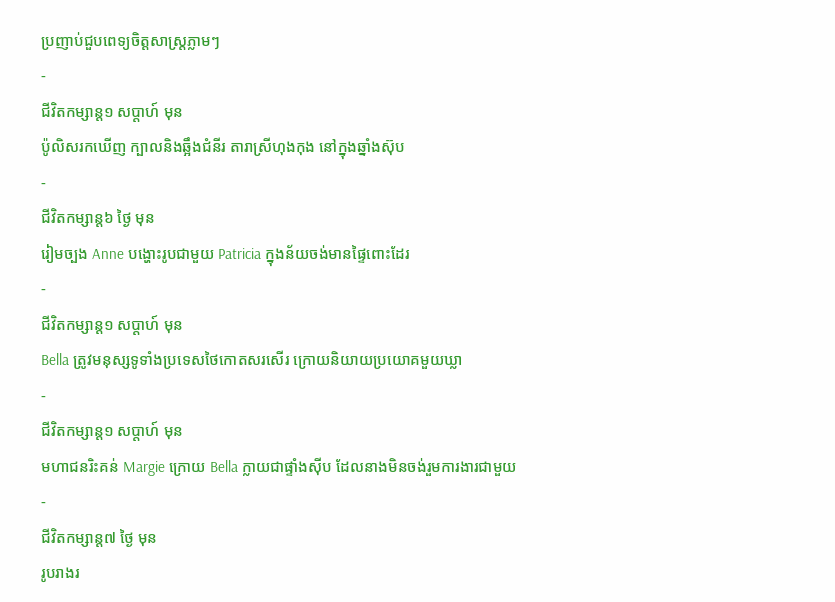ប្រញាប់ជួបពេទ្យចិត្តសាស្ត្រភ្លាមៗ
-
ជីវិតកម្សាន្ដ១ សប្តាហ៍ មុន
ប៉ូលិសរកឃើញ ក្បាលនិងឆ្អឹងជំនីរ តារាស្រីហុងកុង នៅក្នុងឆ្នាំងស៊ុប
-
ជីវិតកម្សាន្ដ៦ ថ្ងៃ មុន
រៀមច្បង Anne បង្ហោះរូបជាមួយ Patricia ក្នុងន័យចង់មានផ្ទៃពោះដែរ
-
ជីវិតកម្សាន្ដ១ សប្តាហ៍ មុន
Bella ត្រូវមនុស្សទូទាំងប្រទេសថៃកោតសរសើរ ក្រោយនិយាយប្រយោគមួយឃ្លា
-
ជីវិតកម្សាន្ដ១ សប្តាហ៍ មុន
មហាជនរិះគន់ Margie ក្រោយ Bella ក្លាយជាផ្ទាំងស៊ីប ដែលនាងមិនចង់រួមការងារជាមួយ
-
ជីវិតកម្សាន្ដ៧ ថ្ងៃ មុន
រូបរាងរ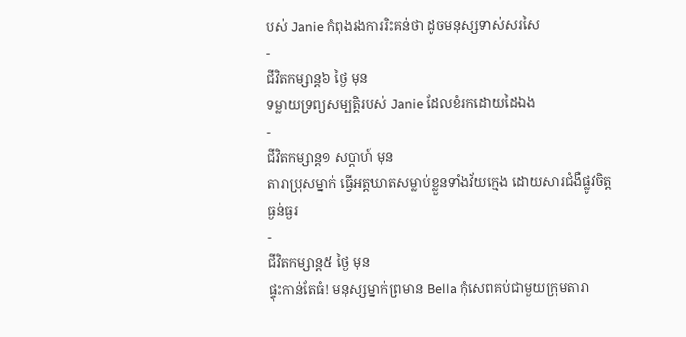បស់ Janie កំពុងរងការរិះគន់ថា ដូចមនុស្សទាស់សរសៃ
-
ជីវិតកម្សាន្ដ៦ ថ្ងៃ មុន
ទម្លាយទ្រព្យសម្បត្តិរបស់ Janie ដែលខំរកដោយដៃឯង
-
ជីវិតកម្សាន្ដ១ សប្តាហ៍ មុន
តារាប្រុសម្នាក់ ធ្វើអត្តឃាតសម្លាប់ខ្លួនទាំងវ័យក្មេង ដោយសារជំងឺផ្លូវចិត្តធ្ងន់ធ្ងរ
-
ជីវិតកម្សាន្ដ៥ ថ្ងៃ មុន
ផ្ទុះកាន់តែធំ! មនុស្សម្នាក់ព្រមាន Bella កុំសេពគប់ជាមួយក្រុមតារា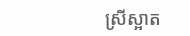ស្រីស្អាត